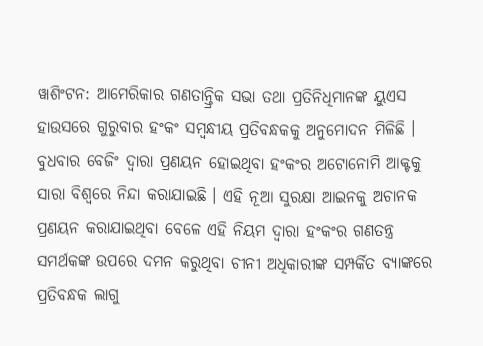ୱାଶିଂଟନ: ଆମେରିକାର ଗଣତାନ୍ତ୍ରିକ ସଭା ତଥା ପ୍ରତିନିଧିମାନଙ୍କ ୟୁଏସ ହାଉସରେ ଗୁରୁବାର ହଂକଂ ସମ୍ବନ୍ଧୀୟ ପ୍ରତିବନ୍ଧକକୁ ଅନୁମୋଦନ ମିଳିଛି । ବୁଧବାର ବେଜିଂ ଦ୍ବାରା ପ୍ରଣୟନ ହୋଇଥିବା ହଂକଂର ଅଟୋନୋମି ଆକ୍ଟକୁ ସାରା ବିଶ୍ବରେ ନିନ୍ଦା କରାଯାଇଛି । ଏହି ନୂଆ ସୁରକ୍ଷା ଆଇନକୁ ଅଚାନକ ପ୍ରଣୟନ କରାଯାଇଥିବା ବେଳେ ଏହି ନିୟମ ଦ୍ବାରା ହଂକଂର ଗଣତନ୍ତ୍ର ସମର୍ଥକଙ୍କ ଉପରେ ଦମନ କରୁଥିବା ଚୀନୀ ଅଧିକାରୀଙ୍କ ସମ୍ପର୍କିତ ବ୍ୟାଙ୍କରେ ପ୍ରତିବନ୍ଧକ ଲାଗୁ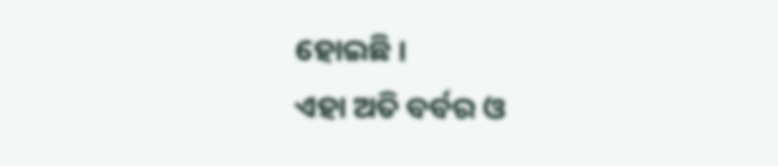ହୋଇଛି ।
ଏହା ଅତି ବର୍ବର ଓ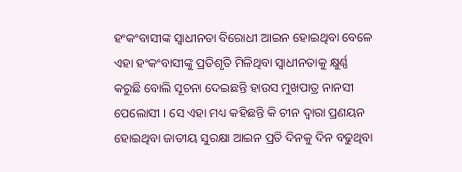ହଂକଂବାସୀଙ୍କ ସ୍ବାଧୀନତା ବିରୋଧୀ ଆଇନ ହୋଇଥିବା ବେଳେ ଏହା ହଂକଂବାସୀଙ୍କୁ ପ୍ରତିଶୃତି ମିଳିଥିବା ସ୍ବାଧୀନତାକୁ କ୍ଷୁର୍ଣ୍ଣ କରୁଛି ବୋଲି ସୂଚନା ଦେଇଛନ୍ତି ହାଉସ ମୁଖପାତ୍ର ନାନସୀ ପେଲୋସୀ । ସେ ଏହା ମଧ୍ୟ କହିଛନ୍ତି କି ଚୀନ ଦ୍ବାରା ପ୍ରଣୟନ ହୋଇଥିବା ଜାତୀୟ ସୁରକ୍ଷା ଆଇନ ପ୍ରତି ଦିନକୁ ଦିନ ବଢୁଥିବା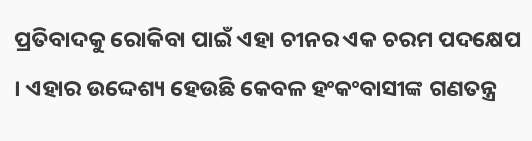ପ୍ରତିବାଦକୁ ରୋକିବା ପାଇଁ ଏହା ଚୀନର ଏକ ଚରମ ପଦକ୍ଷେପ । ଏହାର ଉଦ୍ଦେଶ୍ୟ ହେଉଛି କେବଳ ହଂକଂବାସୀଙ୍କ ଗଣତନ୍ତ୍ର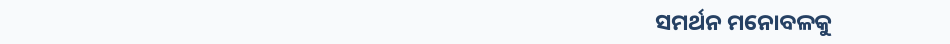ସମର୍ଥନ ମନୋବଳକୁ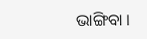ଭାଙ୍ଗିବା ।